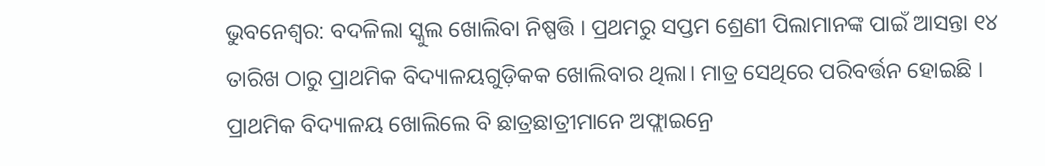ଭୁବନେଶ୍ୱର: ବଦଳିଲା ସ୍କୁଲ ଖୋଲିବା ନିଷ୍ପତ୍ତି । ପ୍ରଥମରୁ ସପ୍ତମ ଶ୍ରେଣୀ ପିଲାମାନଙ୍କ ପାଇଁ ଆସନ୍ତା ୧୪ ତାରିଖ ଠାରୁ ପ୍ରାଥମିକ ବିଦ୍ୟାଳୟଗୁଡ଼ିକକ ଖୋଲିବାର ଥିଲା। ମାତ୍ର ସେଥିରେ ପରିବର୍ତ୍ତନ ହୋଇଛି । ପ୍ରାଥମିକ ବିଦ୍ୟାଳୟ ଖୋଲିଲେ ବି ଛାତ୍ରଛାତ୍ରୀମାନେ ଅଫ୍ଲାଇନ୍ରେ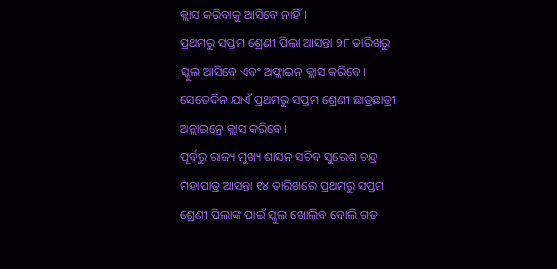କ୍ଲାସ କରିବାକୁ ଆସିବେ ନାହିଁ।
ପ୍ରଥମରୁ ସପ୍ତମ ଶ୍ରେଣୀ ପିଲା ଆସନ୍ତା ୨୮ ତାରିଖରୁ ସ୍କୁଲ ଆସିବେ ଏବଂ ଅଫ୍ଲାଇନ୍ କ୍ଲାସ କରିବେ। ସେତେଦିନ ଯାଏଁ ପ୍ରଥମରୁ ସପ୍ତମ ଶ୍ରେଣୀ ଛାତ୍ରଛାତ୍ରୀ ଅନ୍ଲାଇନ୍ରେ କ୍ଲାସ କରିବେ।
ପୂର୍ବରୁ ରାଜ୍ୟ ମୁଖ୍ୟ ଶାସନ ସଚିବ ସୁରେଶ ଚନ୍ଦ୍ର ମହାପାତ୍ର ଆସନ୍ତା ୧୪ ତାରିଖରେ ପ୍ରଥମରୁ ସପ୍ତମ ଶ୍ରେଣୀ ପିଲାଙ୍କ ପାଇଁ ସ୍କୁଲ ଖୋଲିବ ବୋଲି ଗତ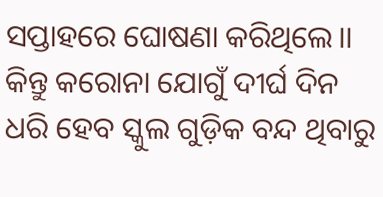ସପ୍ତାହରେ ଘୋଷଣା କରିଥିଲେ।। କିନ୍ତୁ କରୋନା ଯୋଗୁଁ ଦୀର୍ଘ ଦିନ ଧରି ହେବ ସ୍କୁଲ ଗୁଡ଼ିକ ବନ୍ଦ ଥିବାରୁ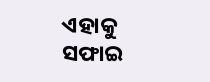ଏହାକୁ ସଫାଇ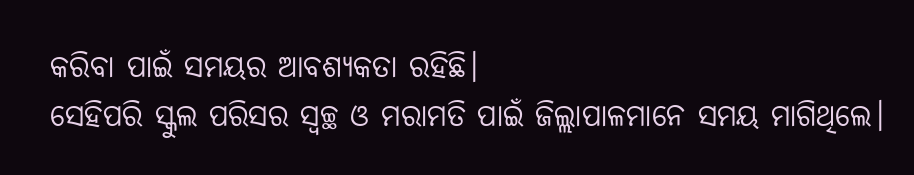କରିବା ପାଇଁ ସମୟର ଆବଶ୍ୟକତା ରହିଛି।
ସେହିପରି ସ୍କୁଲ ପରିସର ସ୍ବଚ୍ଛ ଓ ମରାମତି ପାଇଁ ଜିଲ୍ଲାପାଳମାନେ ସମୟ ମାଗିଥିଲେ।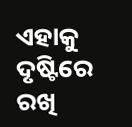ଏହାକୁ ଦୃଷ୍ଟିରେ ରଖି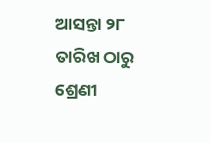ଆସନ୍ତା ୨୮ ତାରିଖ ଠାରୁ ଶ୍ରେଣୀ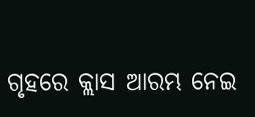ଗୃହରେ କ୍ଲାସ ଆରମ୍ଭ ନେଇ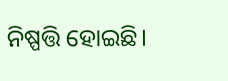ନିଷ୍ପତ୍ତି ହୋଇଛି।